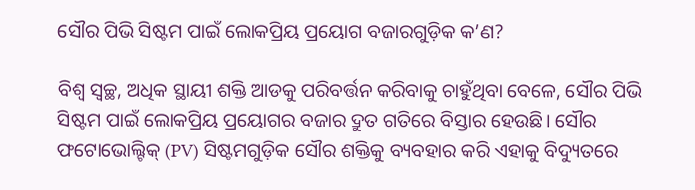ସୌର ପିଭି ସିଷ୍ଟମ ପାଇଁ ଲୋକପ୍ରିୟ ପ୍ରୟୋଗ ବଜାରଗୁଡ଼ିକ କ’ଣ?

ବିଶ୍ୱ ସ୍ୱଚ୍ଛ, ଅଧିକ ସ୍ଥାୟୀ ଶକ୍ତି ଆଡକୁ ପରିବର୍ତ୍ତନ କରିବାକୁ ଚାହୁଁଥିବା ବେଳେ, ସୌର ପିଭି ସିଷ୍ଟମ ପାଇଁ ଲୋକପ୍ରିୟ ପ୍ରୟୋଗର ବଜାର ଦ୍ରୁତ ଗତିରେ ବିସ୍ତାର ହେଉଛି। ସୌର ଫଟୋଭୋଲ୍ଟିକ୍ (PV) ସିଷ୍ଟମଗୁଡ଼ିକ ସୌର ଶକ୍ତିକୁ ବ୍ୟବହାର କରି ଏହାକୁ ବିଦ୍ୟୁତରେ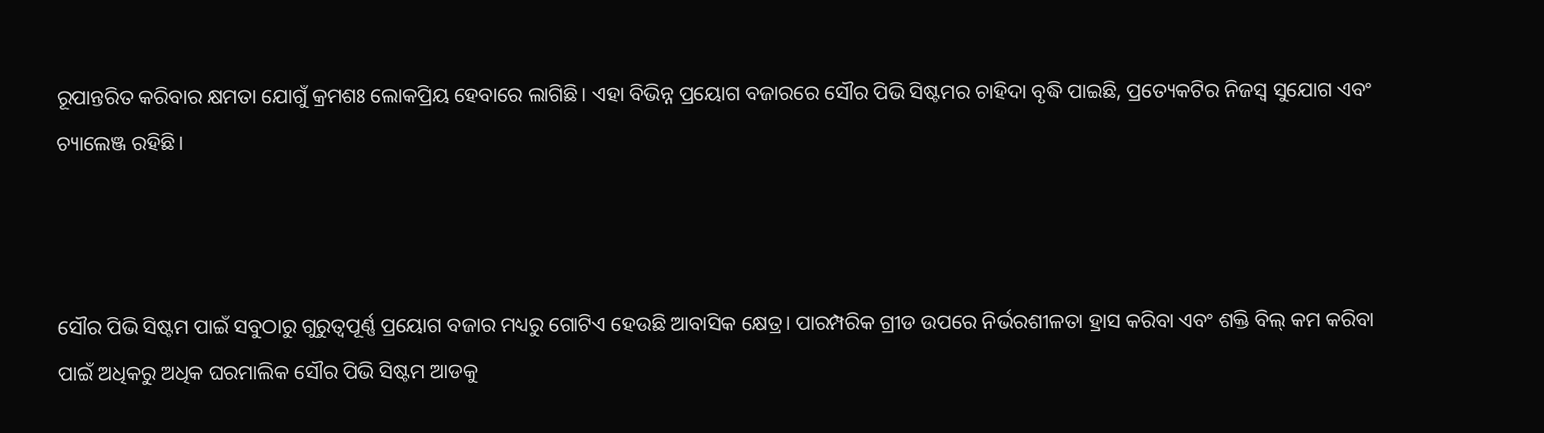ରୂପାନ୍ତରିତ କରିବାର କ୍ଷମତା ଯୋଗୁଁ କ୍ରମଶଃ ଲୋକପ୍ରିୟ ହେବାରେ ଲାଗିଛି। ଏହା ବିଭିନ୍ନ ପ୍ରୟୋଗ ବଜାରରେ ସୌର ପିଭି ସିଷ୍ଟମର ଚାହିଦା ବୃଦ୍ଧି ପାଇଛି, ପ୍ରତ୍ୟେକଟିର ନିଜସ୍ୱ ସୁଯୋଗ ଏବଂ ଚ୍ୟାଲେଞ୍ଜ ରହିଛି।



ସୌର ପିଭି ସିଷ୍ଟମ ପାଇଁ ସବୁଠାରୁ ଗୁରୁତ୍ୱପୂର୍ଣ୍ଣ ପ୍ରୟୋଗ ବଜାର ମଧ୍ୟରୁ ଗୋଟିଏ ହେଉଛି ଆବାସିକ କ୍ଷେତ୍ର। ପାରମ୍ପରିକ ଗ୍ରୀଡ ଉପରେ ନିର୍ଭରଶୀଳତା ହ୍ରାସ କରିବା ଏବଂ ଶକ୍ତି ବିଲ୍ କମ କରିବା ପାଇଁ ଅଧିକରୁ ଅଧିକ ଘରମାଲିକ ସୌର ପିଭି ସିଷ୍ଟମ ଆଡକୁ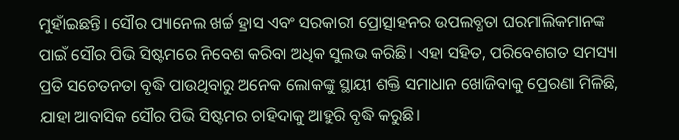ମୁହାଁଇଛନ୍ତି। ସୌର ପ୍ୟାନେଲ ଖର୍ଚ୍ଚ ହ୍ରାସ ଏବଂ ସରକାରୀ ପ୍ରୋତ୍ସାହନର ଉପଲବ୍ଧତା ଘରମାଲିକମାନଙ୍କ ପାଇଁ ସୌର ପିଭି ସିଷ୍ଟମରେ ନିବେଶ କରିବା ଅଧିକ ସୁଲଭ କରିଛି। ଏହା ସହିତ, ପରିବେଶଗତ ସମସ୍ୟା ପ୍ରତି ସଚେତନତା ବୃଦ୍ଧି ପାଉଥିବାରୁ ଅନେକ ଲୋକଙ୍କୁ ସ୍ଥାୟୀ ଶକ୍ତି ସମାଧାନ ଖୋଜିବାକୁ ପ୍ରେରଣା ମିଳିଛି, ଯାହା ଆବାସିକ ସୌର ପିଭି ସିଷ୍ଟମର ଚାହିଦାକୁ ଆହୁରି ବୃଦ୍ଧି କରୁଛି।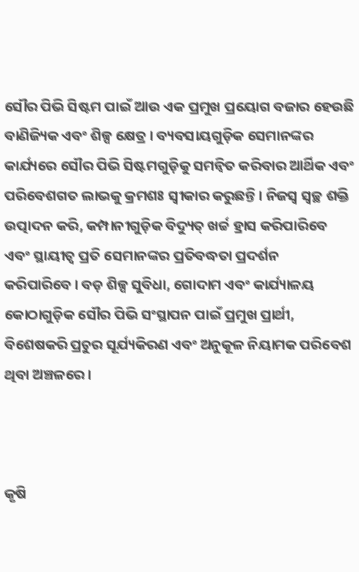ସୌର ପିଭି ସିଷ୍ଟମ ପାଇଁ ଆଉ ଏକ ପ୍ରମୁଖ ପ୍ରୟୋଗ ବଜାର ହେଉଛି ବାଣିଜ୍ୟିକ ଏବଂ ଶିଳ୍ପ କ୍ଷେତ୍ର। ବ୍ୟବସାୟଗୁଡ଼ିକ ସେମାନଙ୍କର କାର୍ଯ୍ୟରେ ସୌର ପିଭି ସିଷ୍ଟମଗୁଡ଼ିକୁ ସମନ୍ୱିତ କରିବାର ଆର୍ଥିକ ଏବଂ ପରିବେଶଗତ ଲାଭକୁ କ୍ରମଶଃ ସ୍ୱୀକାର କରୁଛନ୍ତି। ନିଜସ୍ୱ ସ୍ୱଚ୍ଛ ଶକ୍ତି ଉତ୍ପାଦନ କରି, କମ୍ପାନୀଗୁଡ଼ିକ ବିଦ୍ୟୁତ୍ ଖର୍ଚ୍ଚ ହ୍ରାସ କରିପାରିବେ ଏବଂ ସ୍ଥାୟୀତ୍ୱ ପ୍ରତି ସେମାନଙ୍କର ପ୍ରତିବଦ୍ଧତା ପ୍ରଦର୍ଶନ କରିପାରିବେ। ବଡ଼ ଶିଳ୍ପ ସୁବିଧା, ଗୋଦାମ ଏବଂ କାର୍ଯ୍ୟାଳୟ କୋଠାଗୁଡ଼ିକ ସୌର ପିଭି ସଂସ୍ଥାପନ ପାଇଁ ପ୍ରମୁଖ ପ୍ରାର୍ଥୀ, ବିଶେଷକରି ପ୍ରଚୁର ସୂର୍ଯ୍ୟକିରଣ ଏବଂ ଅନୁକୂଳ ନିୟାମକ ପରିବେଶ ଥିବା ଅଞ୍ଚଳରେ।



କୃଷି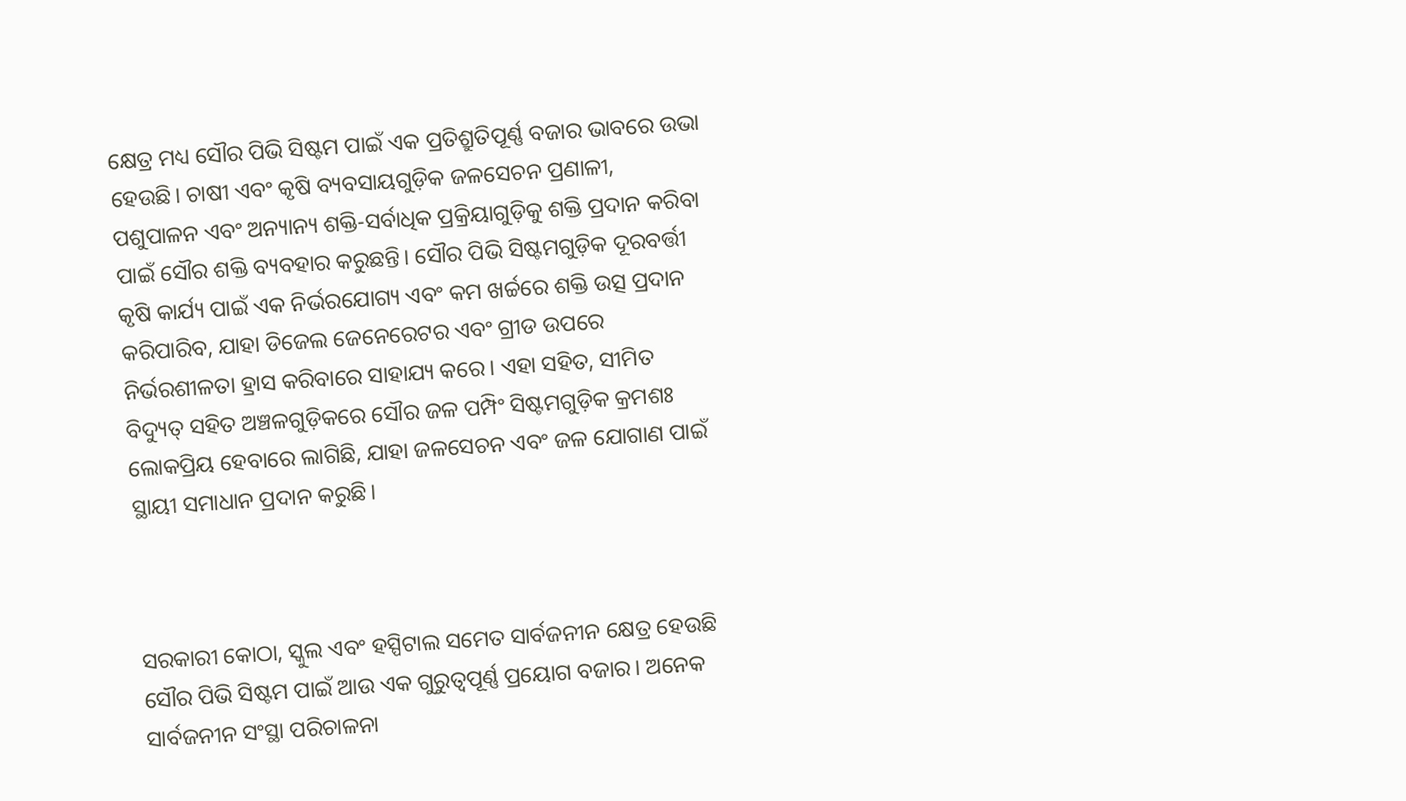କ୍ଷେତ୍ର ମଧ୍ୟ ସୌର ପିଭି ସିଷ୍ଟମ ପାଇଁ ଏକ ପ୍ରତିଶ୍ରୁତିପୂର୍ଣ୍ଣ ବଜାର ଭାବରେ ଉଭା ହେଉଛି। ଚାଷୀ ଏବଂ କୃଷି ବ୍ୟବସାୟଗୁଡ଼ିକ ଜଳସେଚନ ପ୍ରଣାଳୀ, ପଶୁପାଳନ ଏବଂ ଅନ୍ୟାନ୍ୟ ଶକ୍ତି-ସର୍ବାଧିକ ପ୍ରକ୍ରିୟାଗୁଡ଼ିକୁ ଶକ୍ତି ପ୍ରଦାନ କରିବା ପାଇଁ ସୌର ଶକ୍ତି ବ୍ୟବହାର କରୁଛନ୍ତି। ସୌର ପିଭି ସିଷ୍ଟମଗୁଡ଼ିକ ଦୂରବର୍ତ୍ତୀ କୃଷି କାର୍ଯ୍ୟ ପାଇଁ ଏକ ନିର୍ଭରଯୋଗ୍ୟ ଏବଂ କମ ଖର୍ଚ୍ଚରେ ଶକ୍ତି ଉତ୍ସ ପ୍ରଦାନ କରିପାରିବ, ଯାହା ଡିଜେଲ ଜେନେରେଟର ଏବଂ ଗ୍ରୀଡ ଉପରେ ନିର୍ଭରଶୀଳତା ହ୍ରାସ କରିବାରେ ସାହାଯ୍ୟ କରେ। ଏହା ସହିତ, ସୀମିତ ବିଦ୍ୟୁତ୍ ସହିତ ଅଞ୍ଚଳଗୁଡ଼ିକରେ ସୌର ଜଳ ପମ୍ପିଂ ସିଷ୍ଟମଗୁଡ଼ିକ କ୍ରମଶଃ ଲୋକପ୍ରିୟ ହେବାରେ ଲାଗିଛି, ଯାହା ଜଳସେଚନ ଏବଂ ଜଳ ଯୋଗାଣ ପାଇଁ ସ୍ଥାୟୀ ସମାଧାନ ପ୍ରଦାନ କରୁଛି।



ସରକାରୀ କୋଠା, ସ୍କୁଲ ଏବଂ ହସ୍ପିଟାଲ ସମେତ ସାର୍ବଜନୀନ କ୍ଷେତ୍ର ହେଉଛି ସୌର ପିଭି ସିଷ୍ଟମ ପାଇଁ ଆଉ ଏକ ଗୁରୁତ୍ୱପୂର୍ଣ୍ଣ ପ୍ରୟୋଗ ବଜାର। ଅନେକ ସାର୍ବଜନୀନ ସଂସ୍ଥା ପରିଚାଳନା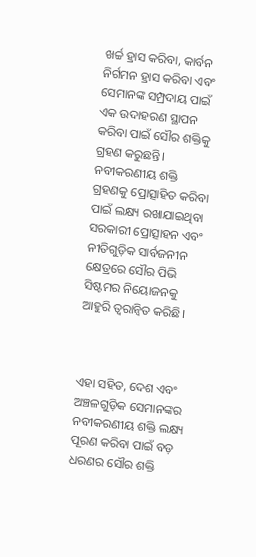ଖର୍ଚ୍ଚ ହ୍ରାସ କରିବା, କାର୍ବନ ନିର୍ଗମନ ହ୍ରାସ କରିବା ଏବଂ ସେମାନଙ୍କ ସମ୍ପ୍ରଦାୟ ପାଇଁ ଏକ ଉଦାହରଣ ସ୍ଥାପନ କରିବା ପାଇଁ ସୌର ଶକ୍ତିକୁ ଗ୍ରହଣ କରୁଛନ୍ତି। ନବୀକରଣୀୟ ଶକ୍ତି ଗ୍ରହଣକୁ ପ୍ରୋତ୍ସାହିତ କରିବା ପାଇଁ ଲକ୍ଷ୍ୟ ରଖାଯାଇଥିବା ସରକାରୀ ପ୍ରୋତ୍ସାହନ ଏବଂ ନୀତିଗୁଡ଼ିକ ସାର୍ବଜନୀନ କ୍ଷେତ୍ରରେ ସୌର ପିଭି ସିଷ୍ଟମର ନିୟୋଜନକୁ ଆହୁରି ତ୍ୱରାନ୍ୱିତ କରିଛି।



ଏହା ସହିତ, ଦେଶ ଏବଂ ଅଞ୍ଚଳଗୁଡ଼ିକ ସେମାନଙ୍କର ନବୀକରଣୀୟ ଶକ୍ତି ଲକ୍ଷ୍ୟ ପୂରଣ କରିବା ପାଇଁ ବଡ଼ ଧରଣର ସୌର ଶକ୍ତି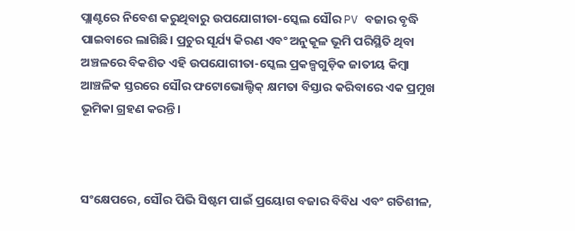ପ୍ଲାଣ୍ଟରେ ନିବେଶ କରୁଥିବାରୁ ଉପଯୋଗୀତା-ସ୍କେଲ ସୌର PV ବଜାର ବୃଦ୍ଧି ପାଇବାରେ ଲାଗିଛି। ପ୍ରଚୁର ସୂର୍ଯ୍ୟ କିରଣ ଏବଂ ଅନୁକୂଳ ଭୂମି ପରିସ୍ଥିତି ଥିବା ଅଞ୍ଚଳରେ ବିକଶିତ ଏହି ଉପଯୋଗୀତା-ସ୍କେଲ ପ୍ରକଳ୍ପଗୁଡ଼ିକ ଜାତୀୟ କିମ୍ବା ଆଞ୍ଚଳିକ ସ୍ତରରେ ସୌର ଫଟୋଭୋଲ୍ଟିକ୍ କ୍ଷମତା ବିସ୍ତାର କରିବାରେ ଏକ ପ୍ରମୁଖ ଭୂମିକା ଗ୍ରହଣ କରନ୍ତି।



ସଂକ୍ଷେପରେ, ସୌର ପିଭି ସିଷ୍ଟମ ପାଇଁ ପ୍ରୟୋଗ ବଜାର ବିବିଧ ଏବଂ ଗତିଶୀଳ,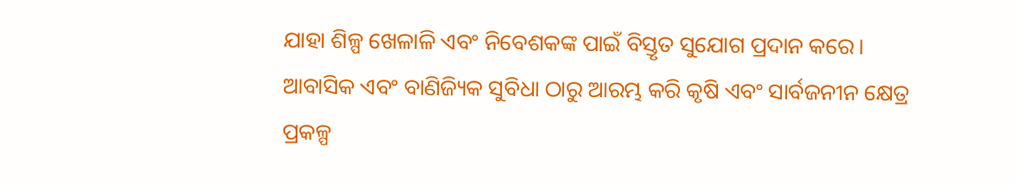ଯାହା ଶିଳ୍ପ ଖେଳାଳି ଏବଂ ନିବେଶକଙ୍କ ପାଇଁ ବିସ୍ତୃତ ସୁଯୋଗ ପ୍ରଦାନ କରେ। ଆବାସିକ ଏବଂ ବାଣିଜ୍ୟିକ ସୁବିଧା ଠାରୁ ଆରମ୍ଭ କରି କୃଷି ଏବଂ ସାର୍ବଜନୀନ କ୍ଷେତ୍ର ପ୍ରକଳ୍ପ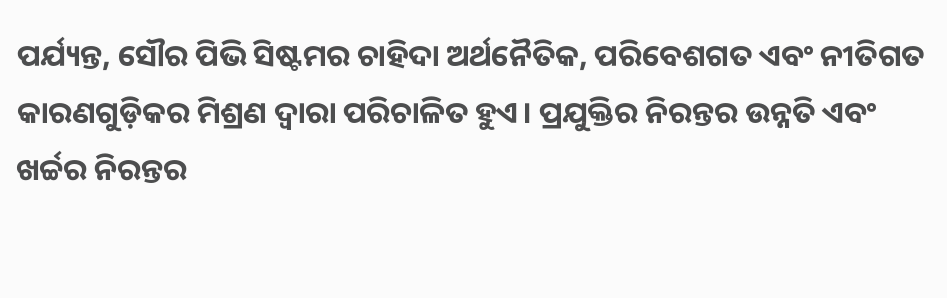ପର୍ଯ୍ୟନ୍ତ, ସୌର ପିଭି ସିଷ୍ଟମର ଚାହିଦା ଅର୍ଥନୈତିକ, ପରିବେଶଗତ ଏବଂ ନୀତିଗତ କାରଣଗୁଡ଼ିକର ମିଶ୍ରଣ ଦ୍ୱାରା ପରିଚାଳିତ ହୁଏ। ପ୍ରଯୁକ୍ତିର ନିରନ୍ତର ଉନ୍ନତି ଏବଂ ଖର୍ଚ୍ଚର ନିରନ୍ତର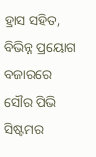ହ୍ରାସ ସହିତ, ବିଭିନ୍ନ ପ୍ରୟୋଗ ବଜାରରେ ସୌର ପିଭି ସିଷ୍ଟମର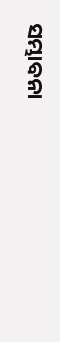ସମ୍ଭାବନା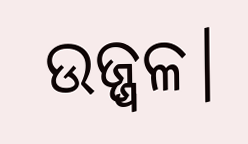ଉଜ୍ଜ୍ୱଳ।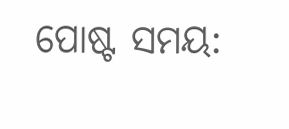ପୋଷ୍ଟ ସମୟ: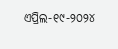ଏପ୍ରିଲ-୧୯-୨୦୨୪